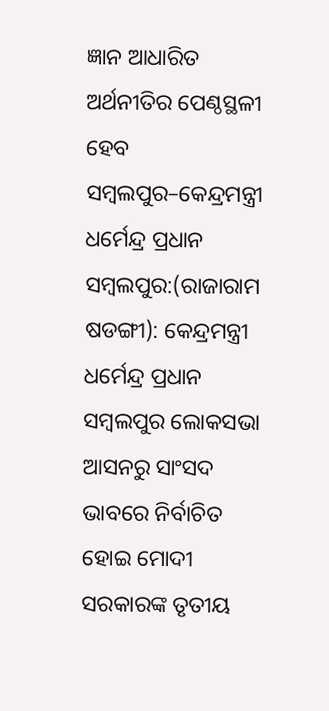ଜ୍ଞାନ ଆଧାରିତ ଅର୍ଥନୀତିର ପେଣ୍ଠସ୍ଥଳୀ ହେବ ସମ୍ବଲପୁର–କେନ୍ଦ୍ରମନ୍ତ୍ରୀ ଧର୍ମେନ୍ଦ୍ର ପ୍ରଧାନ
ସମ୍ବଲପୁର:(ରାଜାରାମ ଷଡଙ୍ଗୀ): କେନ୍ଦ୍ରମନ୍ତ୍ରୀ ଧର୍ମେନ୍ଦ୍ର ପ୍ରଧାନ ସମ୍ବଲପୁର ଲୋକସଭା ଆସନରୁ ସାଂସଦ ଭାବରେ ନିର୍ବାଚିତ ହୋଇ ମୋଦୀ ସରକାରଙ୍କ ତୃତୀୟ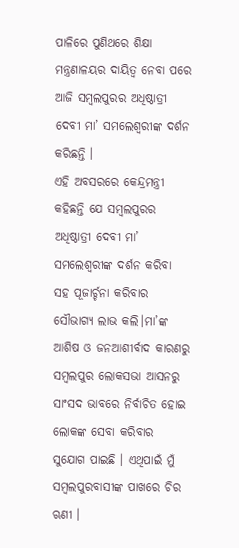ପାଳିରେ ପୁଣିଥରେ ଶିକ୍ଷା ମନ୍ତ୍ରଣାଳୟର ଦାୟିତ୍ୱ ନେବା ପରେ ଆଜି ସମ୍ବଲପୁରର ଅଧିଷ୍ଠାତ୍ରୀ ଦେବୀ ମା’ ସମଲେଶ୍ୱରୀଙ୍କ ଦର୍ଶନ କରିଛନ୍ତି ।
ଏହି ଅବସରରେ କେନ୍ଦ୍ରମନ୍ତ୍ରୀ କହିଛନ୍ତି ଯେ ସମ୍ବଲପୁରର ଅଧିଷ୍ଠାତ୍ରୀ ଦେବୀ ମା’ ସମଲେଶ୍ୱରୀଙ୍କ ଦର୍ଶନ କରିବା ସହ ପୂଜାର୍ଚ୍ଚନା କରିବାର ସୌଭାଗ୍ୟ ଲାଭ କଲି।ମା’ଙ୍କ ଆଶିଷ ଓ ଜନଆଶୀର୍ବାଦ କାରଣରୁ ସମ୍ବଲପୁର ଲୋକସଭା ଆସନରୁ ସାଂସଦ ଭାବରେ ନିର୍ବାଚିତ ହୋଇ ଲୋକଙ୍କ ସେବା କରିବାର ସୁଯୋଗ ପାଇଛି । ଏଥିପାଇଁ ମୁଁ ସମ୍ବଲପୁରବାସୀଙ୍କ ପାଖରେ ଚିର ଋଣୀ ।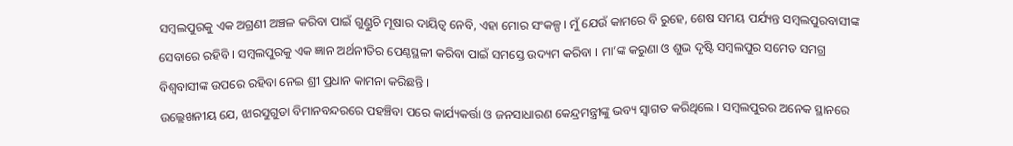ସମ୍ବଲପୁରକୁ ଏକ ଅଗ୍ରଣୀ ଅଞ୍ଚଳ କରିବା ପାଇଁ ଗୁଣ୍ଡୁଚି ମୂଷାର ଦାୟିତ୍ୱ ନେବି, ଏହା ମୋର ସଂକଳ୍ପ । ମୁଁ ଯେଉଁ କାମରେ ବି ରୁହେ, ଶେଷ ସମୟ ପର୍ଯ୍ୟନ୍ତ ସମ୍ବଲପୁରବାସୀଙ୍କ ସେବାରେ ରହିବି । ସମ୍ବଲପୁରକୁ ଏକ ଜ୍ଞାନ ଅର୍ଥନୀତିର ପେଣ୍ଠସ୍ଥଳୀ କରିବା ପାଇଁ ସମସ୍ତେ ଉଦ୍ୟମ କରିବା । ମା’ଙ୍କ କରୁଣା ଓ ଶୁଭ ଦୃଷ୍ଟି ସମ୍ବଲପୁର ସମେତ ସମଗ୍ର ବିଶ୍ୱବାସୀଙ୍କ ଉପରେ ରହିବା ନେଇ ଶ୍ରୀ ପ୍ରଧାନ କାମନା କରିଛନ୍ତି ।
ଉଲ୍ଲେଖନୀୟ ଯେ, ଝାରସୁଗୁଡା ବିମାନବନ୍ଦରରେ ପହଞ୍ଚିବା ପରେ କାର୍ଯ୍ୟକର୍ତ୍ତା ଓ ଜନସାଧାରଣ କେନ୍ଦ୍ରମନ୍ତ୍ରୀଙ୍କୁ ଭବ୍ୟ ସ୍ୱାଗତ କରିଥିଲେ । ସମ୍ବଲପୁରର ଅନେକ ସ୍ଥାନରେ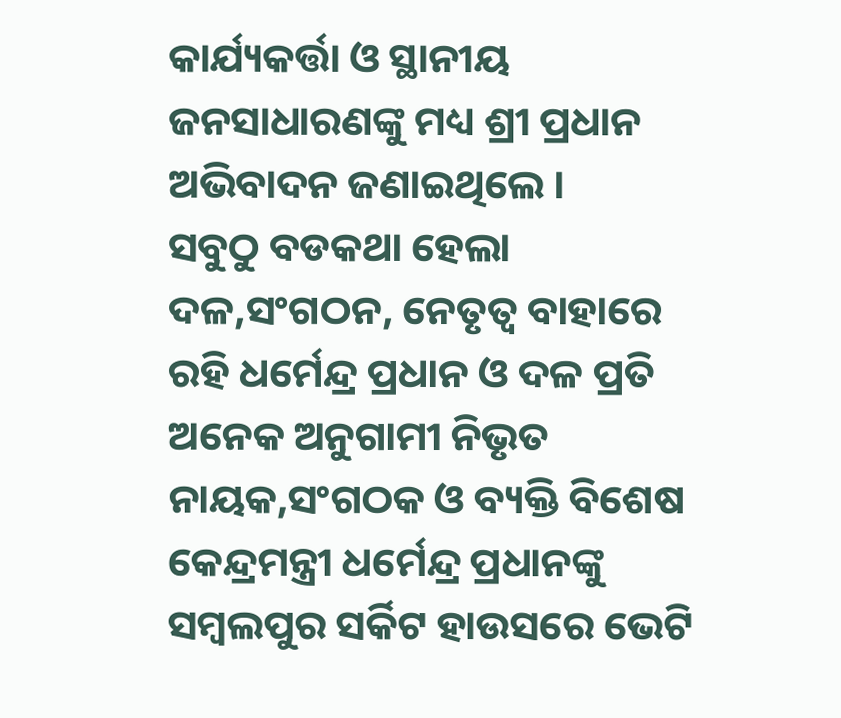କାର୍ଯ୍ୟକର୍ତ୍ତା ଓ ସ୍ଥାନୀୟ ଜନସାଧାରଣଙ୍କୁ ମଧ୍ୟ ଶ୍ରୀ ପ୍ରଧାନ ଅଭିବାଦନ ଜଣାଇଥିଲେ ।
ସବୁଠୁ ବଡକଥା ହେଲା ଦଳ,ସଂଗଠନ, ନେତୃତ୍ୱ ବାହାରେ ରହି ଧର୍ମେନ୍ଦ୍ର ପ୍ରଧାନ ଓ ଦଳ ପ୍ରତି ଅନେକ ଅନୁଗାମୀ ନିଭୃତ ନାୟକ,ସଂଗଠକ ଓ ବ୍ୟକ୍ତି ବିଶେଷ କେନ୍ଦ୍ରମନ୍ତ୍ରୀ ଧର୍ମେନ୍ଦ୍ର ପ୍ରଧାନଙ୍କୁ ସମ୍ବଲପୁର ସର୍କିଟ ହାଉସରେ ଭେଟି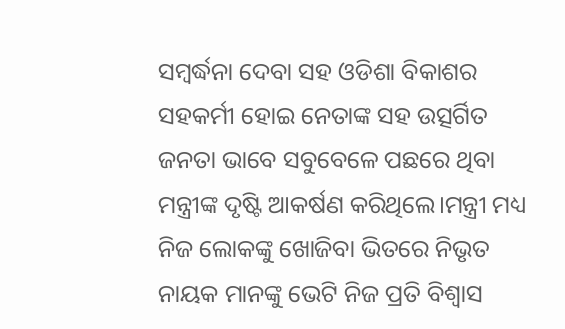ସମ୍ବର୍ଦ୍ଧନା ଦେବା ସହ ଓଡିଶା ବିକାଶର ସହକର୍ମୀ ହୋଇ ନେତାଙ୍କ ସହ ଉତ୍ସର୍ଗିତ ଜନତା ଭାବେ ସବୁବେଳେ ପଛରେ ଥିବା ମନ୍ତ୍ରୀଙ୍କ ଦୃଷ୍ଟି ଆକର୍ଷଣ କରିଥିଲେ।ମନ୍ତ୍ରୀ ମଧ୍ୟ ନିଜ ଲୋକଙ୍କୁ ଖୋଜିବା ଭିତରେ ନିଭୃତ ନାୟକ ମାନଙ୍କୁ ଭେଟି ନିଜ ପ୍ରତି ବିଶ୍ୱାସ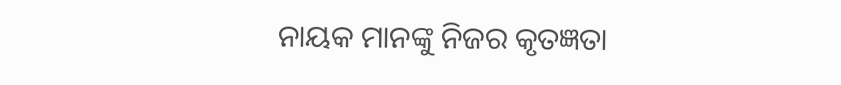ନାୟକ ମାନଙ୍କୁ ନିଜର କୃତଜ୍ଞତା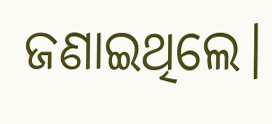ଜଣାଇଥିଲେ।